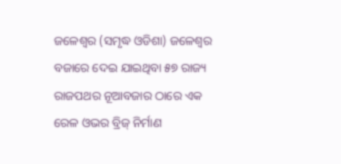ଜଳେଶ୍ୱର (ସମୃଦ୍ଧ ଓଡିଶା) ଜଳେଶ୍ୱର ବଜାରେ ଦେଇ ଯାଇଥିବା ୫୭ ରାଜ୍ୟ ରାଜପଥର ନୂଆବଜାର ଠାରେ ଏକ ରେଳ ଓଭର ବ୍ରିଜ୍ ନିର୍ମାଣ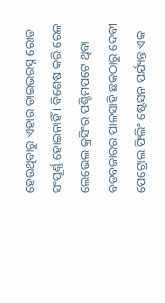ହେଉଥିବାରୁ ଏହାର ଡାଇଭରସ୍ନ ରୋଡ ସଂପୂର୍ଣ୍ଣ ହୋଇନାହିଁ । ବିଶେଷ କରି ରେଳ ଲେଭେଲ କ୍ରସିଂର ପଶ୍ଚିମପଟେ ଥିବା ବଡବଜାରର ପାଳସାହି ଛକଠାରୁ ଦେବୀ ପେଟ୍ରୋଲ ଫିଲିଂ ଷ୍ଟେସନ ପର୍ଯ୍ୟନ୍ତ ଏକ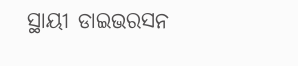ସ୍ଥାୟୀ ଡାଇଭରସନ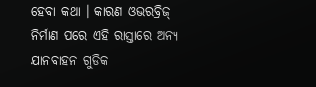ହେବା କଥା । କାରଣ ଓଭରବ୍ରିଜ୍ ନିର୍ମାଣ ପରେ ଏହି ରାସ୍ତାରେ ଅନ୍ୟ ଯାନବାହନ ଗୁଡିକ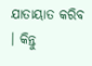ଯାତାୟାତ କରିବ । କିନ୍ତୁ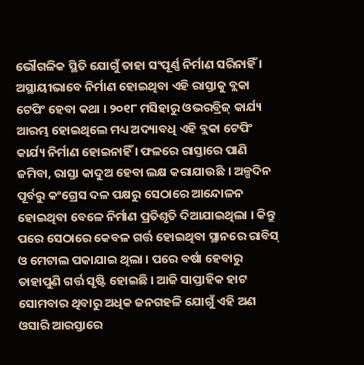ଭୌଗଳିକ ସ୍ଥିତି ଯୋଗୁଁ ତାହା ସଂପୂର୍ଣ୍ଣ ନିର୍ମାଣ ସରିନାହିଁ । ଅସ୍ଥାୟୀଭାବେ ନିର୍ମାଣ ହୋଇଥିବା ଏହି ରାସ୍ତାକୁ ବ୍ଲକା ଟେପିଂ ହେବା କଥା । ୨୦୧୮ ମସିହାରୁ ଓଭରବ୍ରିଜ୍ କାର୍ଯ୍ୟ ଆରମ୍ଭ ହୋଇଥିଲେ ମଧ୍ୟ ଅଦ୍ୟାବଧି ଏହି ବ୍ଲକା ଟେପିଂ କାର୍ଯ୍ୟ ନିର୍ମାଣ ହୋଇନାହିଁ । ଫଳରେ ରାସ୍ତାରେ ପାଣି ଜମିବା, ରାସ୍ତା କାଦୁଅ ହେବା ଲକ୍ଷ କରାଯାଉଛି । ଅଳ୍ପଦିନ ପୂର୍ବରୁ କଂଗ୍ରେସ ଦଳ ପକ୍ଷରୁ ସେଠାରେ ଆନ୍ଦୋଳନ ହୋଇଥିବା ବେଳେ ନିର୍ମାଣ ପ୍ରତିଶୃତି ଦିଆଯାଇଥିଲା । କିନ୍ତୁ ପରେ ସେଠାରେ କେବଳ ଗର୍ତ୍ତ ହୋଇଥିବା ସ୍ଥାନରେ ରାବିସ୍ ଓ ମେଟାଲ ପକାଯାଇ ଥିଲା । ପରେ ବର୍ଷା ହେବାରୁ ତାହାପୁଣି ଗର୍ତ୍ତ ସୃଷ୍ଟି ହୋଇଛି । ଆଜି ସାପ୍ତାହିକ ହାଟ ସୋମବାର ଥିବାରୁ ଅଧିକ ଜନଗହଳି ଯୋଗୁଁ ଏହି ଅଣ ଓସାରି ଆରସ୍ତାରେ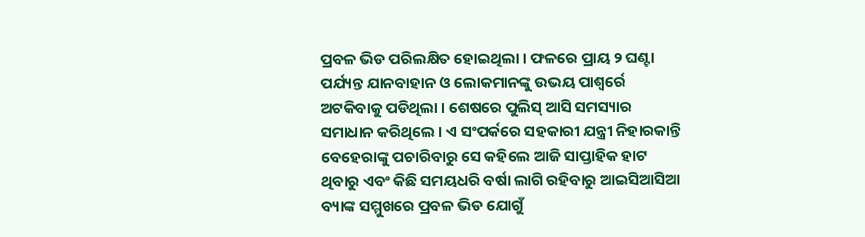ପ୍ରବଳ ଭିଡ ପରିଲକ୍ଷିତ ହୋଇଥିଲା । ଫଳରେ ପ୍ରାୟ ୨ ଘଣ୍ଟା ପର୍ଯ୍ୟନ୍ତ ଯାନବାହାନ ଓ ଲୋକମାନଙ୍କୁ ଉଭୟ ପାଶ୍ୱର୍ରେ ଅଟକିବାକୁ ପଡିଥିଲା । ଶେଷରେ ପୁଲିସ୍ ଆସି ସମସ୍ୟାର ସମାଧାନ କରିଥିଲେ । ଏ ସଂପର୍କରେ ସହକାରୀ ଯନ୍ତ୍ରୀ ନିହାରକାନ୍ତି ବେହେରାଙ୍କୁ ପଚାରିବାରୁ ସେ କହିଲେ ଆଜି ସାପ୍ତାହିକ ହାଟ ଥିବାରୁ ଏବଂ କିଛି ସମୟଧରି ବର୍ଷା ଲାଗି ରହିବାରୁ ଆଇସିଆସିଆ ବ୍ୟାଙ୍କ ସମ୍ମୁଖରେ ପ୍ରବଳ ଭିଡ ଯୋଗୁଁ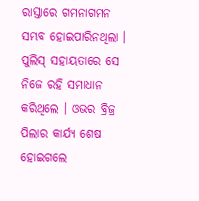ରାସ୍ତାରେ ଗମନାଗମନ ସମ୍ଭବ ହୋଇପାରିନଥିଲା । ପୁଲିସ୍ ସହାୟତାରେ ସେ ନିଜେ ରହି ସମାଧାନ କରିଥିଲେ । ଓଭର ବ୍ରିଜ୍ର ପିଲାର କାର୍ଯ୍ୟ ଶେଷ ହୋଇଗଲେ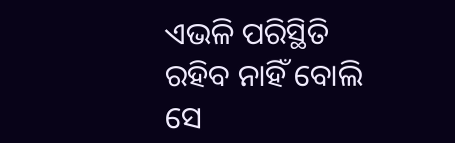ଏଭଳି ପରିସ୍ଥିତି ରହିବ ନାହିଁ ବୋଲି ସେ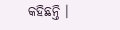କହିଛନ୍ତି ।